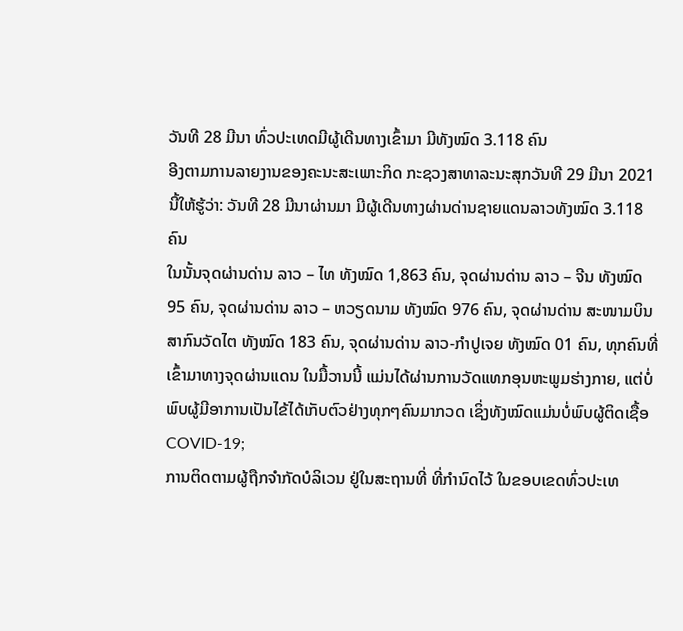ວັນທີ 28 ມີນາ ທົ່ວປະເທດມີຜູ້ເດີນທາງເຂົ້າມາ ມີທັງໝົດ 3.118 ຄົນ
ອີງຕາມການລາຍງານຂອງຄະນະສະເພາະກິດ ກະຊວງສາທາລະນະສຸກວັນທີ 29 ມີນາ 2021 ນີ້ໃຫ້ຮູ້ວ່າ: ວັນທີ 28 ມີນາຜ່ານມາ ມີຜູ້ເດີນທາງຜ່ານດ່ານຊາຍແດນລາວທັງໝົດ 3.118 ຄົນ
ໃນນັ້ນຈຸດຜ່ານດ່ານ ລາວ – ໄທ ທັງໝົດ 1,863 ຄົນ, ຈຸດຜ່ານດ່ານ ລາວ – ຈີນ ທັງໝົດ 95 ຄົນ, ຈຸດຜ່ານດ່ານ ລາວ – ຫວຽດນາມ ທັງໝົດ 976 ຄົນ, ຈຸດຜ່ານດ່ານ ສະໜາມບິນສາກົນວັດໄຕ ທັງໝົດ 183 ຄົນ, ຈຸດຜ່ານດ່ານ ລາວ-ກຳປູເຈຍ ທັງໝົດ 01 ຄົນ, ທຸກຄົນທີ່ເຂົ້າມາທາງຈຸດຜ່ານແດນ ໃນມື້ວານນີ້ ແມ່ນໄດ້ຜ່ານການວັດແທກອຸນຫະພູມຮ່າງກາຍ, ແຕ່ບໍ່ພົບຜູ້ມີອາການເປັນໄຂ້ໄດ້ເກັບຕົວຢ່າງທຸກໆຄົນມາກວດ ເຊິ່ງທັງໝົດແມ່ນບໍ່ພົບຜູ້ຕິດເຊື້ອ COVID-19;
ການຕິດຕາມຜູ້ຖືກຈຳກັດບໍລິເວນ ຢູ່ໃນສະຖານທີ່ ທີ່ກຳນົດໄວ້ ໃນຂອບເຂດທົ່ວປະເທ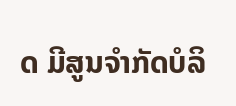ດ ມີສູນຈໍາກັດບໍລິ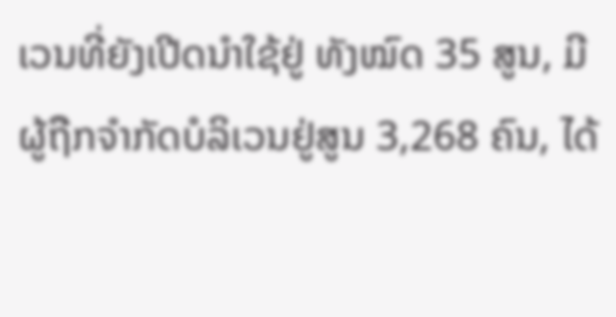ເວນທີ່ຍັງເປີດນຳໃຊ້ຢູ່ ທັງໝົດ 35 ສູນ, ມີຜູ້ຖືກຈຳກັດບໍລິເວນຢູ່ສູນ 3,268 ຄົນ, ໄດ້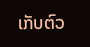ເກັບຕົວ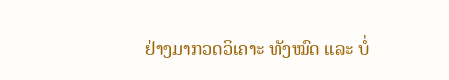ຢ່າງມາກວດວິເຄາະ ທັງໝົດ ແລະ ບໍ່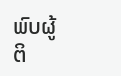ພົບຜູ້ຕິ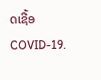ດເຊື້ອ COVID-19.